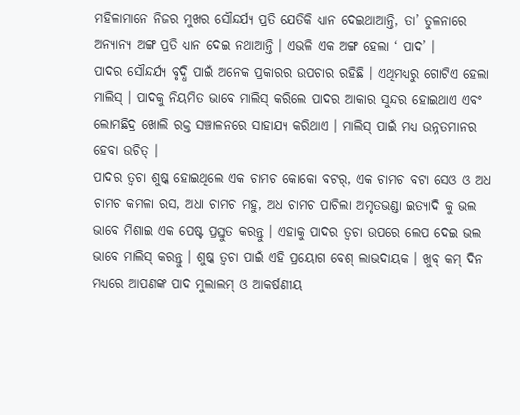ମହିଳାମାନେ ନିଜର ମୁଖର ସୌନ୍ଦର୍ଯ୍ୟ ପ୍ରତି ଯେତିକି ଧ୍ୟାନ ଦେଇଥାଆନ୍ତି, ତା’ ତୁଳନାରେ ଅନ୍ୟାନ୍ୟ ଅଙ୍ଗ ପ୍ରତି ଧ୍ୟାନ ଦେଇ ନଥାଆନ୍ତି । ଏଭଳି ଏକ ଅଙ୍ଗ ହେଲା ‘ ପାଦ’ ।
ପାଦର ସୌନ୍ଦର୍ଯ୍ୟ ବୃଦ୍ଧି ପାଇଁ ଅନେକ ପ୍ରକାରର ଉପଚାର ରହିଛି । ଏଥିମଧ୍ୟରୁ ଗୋଟିଏ ହେଲା ମାଲିସ୍ । ପାଦକୁ ନିୟମିତ ଭାବେ ମାଲିସ୍ କରିଲେ ପାଦର ଆକାର ସୁନ୍ଦର ହୋଇଥାଏ ଏବଂ ଲୋମଛିଦ୍ର ଖୋଲି ରକ୍ତ ସଞ୍ଚାଳନରେ ସାହାଯ୍ୟ କରିଥାଏ । ମାଲିସ୍ ପାଇଁ ମଧ୍ୟ ଉନ୍ନତମାନର ହେବା ଉଚିତ୍ ।
ପାଦର ତ୍ୱଚା ଶୁଷ୍କ ହୋଇଥିଲେ ଏକ ଚାମଚ କୋକୋ ବଟର୍, ଏକ ଚାମଚ ବଟା ସେଓ ଓ ଅଧ ଚାମଚ କମଳା ରସ, ଅଧା ଚାମଚ ମହୁ, ଅଧ ଚାମଚ ପାଚିଲା ଅମୃତଭଣ୍ଡା ଇତ୍ୟାଦି କୁ ଭଲ ଭାବେ ମିଶାଇ ଏକ ପେଷ୍ଟ ପ୍ରସ୍ତୁତ କରନ୍ତୁ । ଏହାକୁ ପାଦର ତ୍ୱଚା ଉପରେ ଲେପ ଦେଇ ଭଲ ଭାବେ ମାଲିସ୍ କରନ୍ତୁ । ଶୁଷ୍କ ତ୍ୱଚା ପାଇଁ ଏହି ପ୍ରୟୋଗ ବେଶ୍ ଲାଭଦାୟକ । ଖୁବ୍ କମ୍ ଦିନ ମଧ୍ୟରେ ଆପଣଙ୍କ ପାଦ ମୁଲାଲମ୍ ଓ ଆକର୍ଷଣୀୟ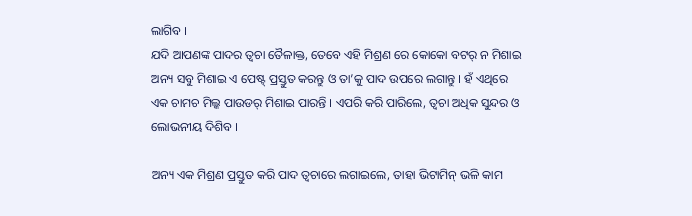ଲାଗିବ ।
ଯଦି ଆପଣଙ୍କ ପାଦର ତ୍ୱଚା ତୈଳାକ୍ତ, ତେବେ ଏହି ମିଶ୍ରଣ ରେ କୋକୋ ବଟର୍ ନ ମିଶାଇ ଅନ୍ୟ ସବୁ ମିଶାଇ ଏ ପେଷ୍ଟ୍ ପ୍ରସ୍ତୁତ କରନ୍ତୁ ଓ ତା’କୁ ପାଦ ଉପରେ ଲଗାନ୍ତୁ । ହଁ ଏଥିରେ ଏକ ଚାମଚ ମିଲ୍କ ପାଉଡର୍ ମିଶାଇ ପାରନ୍ତି । ଏପରି କରି ପାରିଲେ, ତ୍ୱଚା ଅଧିକ ସୁନ୍ଦର ଓ ଲୋଭନୀୟ ଦିଶିବ ।

ଅନ୍ୟ ଏକ ମିଶ୍ରଣ ପ୍ରସ୍ତୁତ କରି ପାଦ ତ୍ୱଚାରେ ଲଗାଇଲେ, ତାହା ଭିଟାମିନ୍ ଭଳି କାମ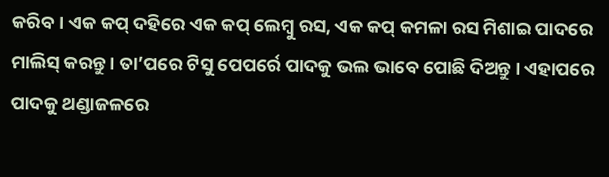କରିବ । ଏକ କପ୍ ଦହିରେ ଏକ କପ୍ ଲେମ୍ବୁ ରସ, ଏକ କପ୍ କମଳା ରସ ମିଶାଇ ପାଦରେ ମାଲିସ୍ କରନ୍ତୁ । ତା’ପରେ ଟିସୁ ପେପର୍ରେ ପାଦକୁ ଭଲ ଭାବେ ପୋଛି ଦିଅନ୍ତୁ । ଏହାପରେ ପାଦକୁ ଥଣ୍ଡାଜଳରେ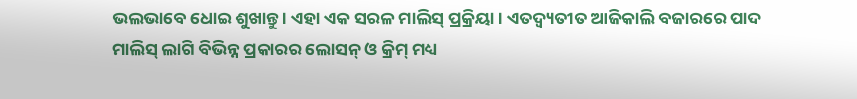ଭଲଭାବେ ଧୋଇ ଶୁଖାନ୍ତୁ । ଏହା ଏକ ସରଳ ମାଲିସ୍ ପ୍ରକ୍ରିୟା । ଏତଦ୍ବ୍ୟତୀତ ଆଜିକାଲି ବଜାରରେ ପାଦ ମାଲିସ୍ ଲାଗି ବିଭିନ୍ନ ପ୍ରକାରର ଲୋସନ୍ ଓ କ୍ରିମ୍ ମଧ୍ୟ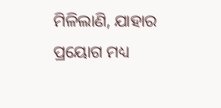ମିଳିଲାଣି, ଯାହାର ପ୍ରୟୋଗ ମଧ୍ୟ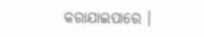କରାଯାଇପାରେ ।